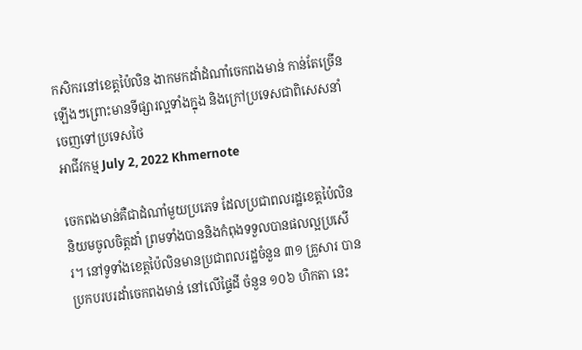កសិករនៅខេត្តប៉ៃលិន ងាកមកដាំដំណាំចេកពងមាន់ កាន់តែច្រើនឡើងៗព្រោះមានទីផ្សារល្អទាំងក្នុង និងក្រៅប្រទេសជាពិសេសនាំចេញទៅប្រទេសថៃ
អាជីវកម្ម July 2, 2022 Khmernote

ចេកពងមាន់គឺជាដំណាំមួយប្រភេទ ដែលប្រជាពលរដ្ឋខេត្តប៉ៃលិននិយមចូលចិត្តដាំ ព្រមទាំងបាននិងកំពុងទទួលបានផលល្អប្រសើរ។ នៅទូទាំងខេត្តប៉ៃលិនមានប្រជាពលរដ្ឋចំនួន ៣១ គ្រួសារ បានប្រកបរបរដាំចេកពងមាន់ នៅលើផ្ទៃដី ចំនួន ១០៦ ហិកតា នេះ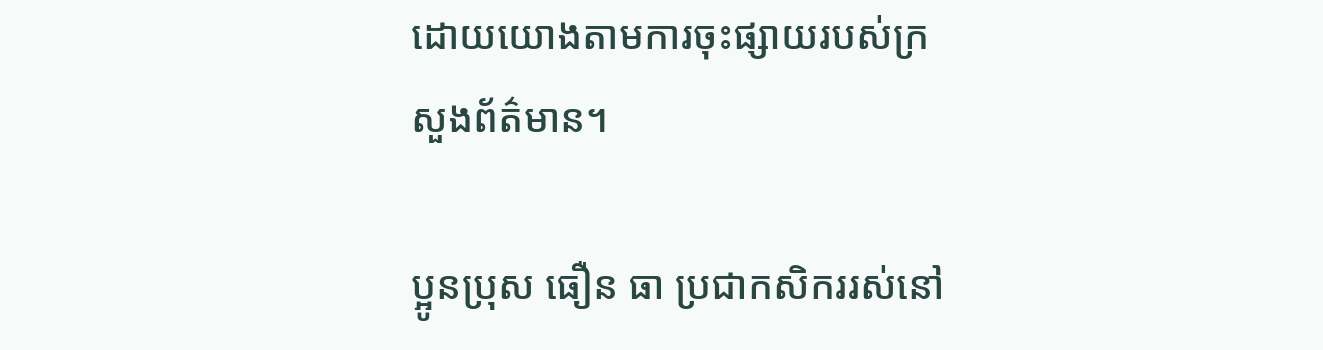ដោយយោងតាមការចុះផ្សាយរបស់ក្រសួងព័ត៌មាន។

ប្អូនប្រុស ធឿន ធា ប្រជាកសិកររស់នៅ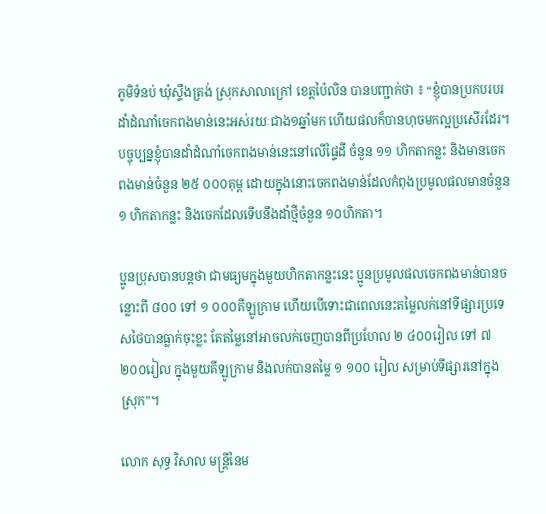ភូមិទំនប់ ឃុំស្ទឹងត្រង់ ស្រុកសាលាក្រៅ ខេត្តប៉ៃលិន បានបញ្ជាក់ថា ៖ “ខ្ញុំបានប្រកបរបរដាំដំណាំចេកពងមាន់នេះអស់រយៈជាង១ឆ្នាំមក ហើយផលក៏បានហុចមកល្អប្រសើរដែរ។ បច្ចុប្បន្នខ្ញុំបានដាំដំណាំចេកពងមាន់នេះនៅលើផ្ទៃដី ចំនួន ១១ ហិកតាកន្លះ និងមានចេកពងមាន់ចំនួន ២៥ ០០០គុម្ព ដោយក្នុងនោះចេកពងមាន់ដែលកំពុងប្រមូលផលមានចំនួន ១ ហិកតាកន្លះ និងចេកដែលទើបនឹងដាំថ្មីចំនួន ១០ហិកតា។

ប្អូនប្រុសបានបន្តថា ជាមធ្យមក្នុងមួយហិកតាកន្លះនេះ ប្អូនប្រមូលផលចេកពងមាន់បានចន្លោះពី ៨០០ ទៅ ១ ០០០គីឡូក្រាម ហើយបើទោះជាពេលនេះតម្លៃលក់នៅទីផ្សារប្រទេសថៃបានធ្លាក់ចុះខ្លះ តែតម្លៃនៅអាចលក់ចេញបានពីប្រហែល ២ ៤០០រៀល ទៅ ៧ ២០០រៀល ក្នុងមួយគីឡូក្រាម និងលក់បានតម្លៃ ១ ១០០ រៀល សម្រាប់ទីផ្សារនៅក្នុងស្រុក”។

លោក សុទ្ធ វិសាល មន្រ្តីនៃម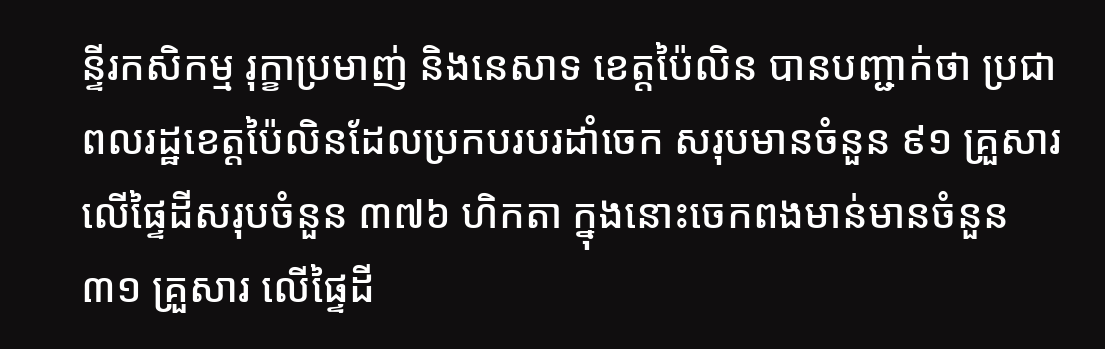ន្ទីរកសិកម្ម រុក្ខាប្រមាញ់ និងនេសាទ ខេត្តប៉ៃលិន បានបញ្ជាក់ថា ប្រជាពលរដ្ឋខេត្តប៉ៃលិនដែលប្រកបរបរដាំចេក សរុបមានចំនួន ៩១ គ្រួសារ លើផ្ទៃដីសរុបចំនួន ៣៧៦ ហិកតា ក្នុងនោះចេកពងមាន់មានចំនួន ៣១ គ្រួសារ លើផ្ទៃដី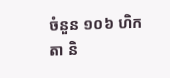ចំនួន ១០៦ ហិកតា និ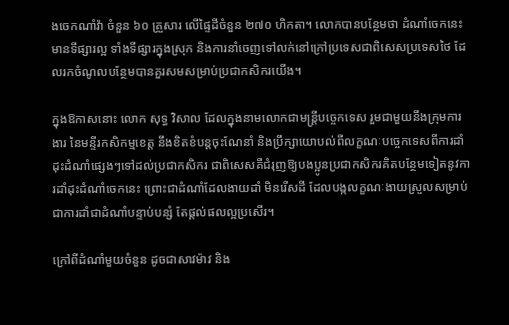ងចេកណាំវ៉ា ចំនួន ៦០ គ្រួសារ លើផ្ទៃដីចំនួន ២៧០ ហិកតា។ លោកបានបន្ថែមថា ដំណាំចេកនេះមានទីផ្សារល្អ ទាំងទីផ្សារក្នុងស្រុក និងការនាំចេញទៅលក់នៅក្រៅប្រទេសជាពិសេសប្រទេសថៃ ដែលរកចំណូលបន្ថែមបានគួរសមសម្រាប់ប្រជាកសិករយើង។

ក្នុងឱកាសនោះ លោក សុទ្ធ វិសាល ដែលក្នុងនាមលោកជាមន្ត្រីបច្ចេកទេស រួមជាមួយនឹងក្រុមការងារ នៃមន្ទីរកសិកម្មខេត្ត នឹងខិតខំបន្តចុះណែនាំ និងប្រឹក្សាយោបល់ពីលក្ខណៈបច្ចេកទេសពីការដាំដុះដំណាំផ្សេងៗទៅដល់ប្រជាកសិករ ជាពិសេសគឺជំរុញឱ្យបងប្អូនប្រជាកសិករគិតបន្ថែមទៀតនូវការដាំដុះដំណាំចេកនេះ ព្រោះជាដំណាំដែលងាយដាំ មិនរើសដី ដែលបង្កលក្ខណៈងាយស្រួលសម្រាប់ជាការដាំជាដំណាំបន្ទាប់បន្សំ តែផ្តល់ផលល្អប្រសើរ។

ក្រៅពីដំណាំមួយចំនួន ដូចជាសាវម៉ាវ និង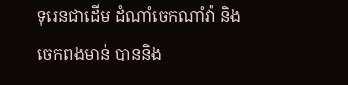ទុរេនជាដើម ដំណាំចេកណាំវ៉ា និងចេកពងមាន់ បាននិង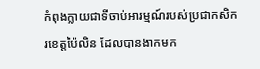កំពុងក្លាយជាទីចាប់អារម្មណ៍របស់ប្រជាកសិករខេត្តប៉ៃលិន ដែលបានងាកមក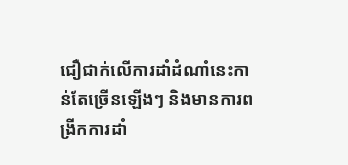ជឿជាក់លើការដាំដំណាំនេះកាន់តែច្រើនឡើងៗ និងមានការពង្រីកការដាំ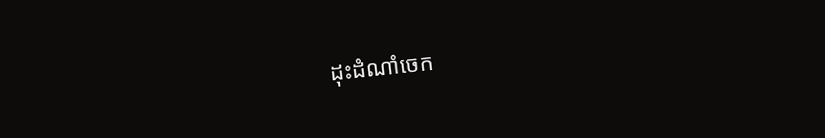ដុះដំណាំចេក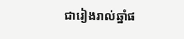ជារៀងរាល់ឆ្នាំផ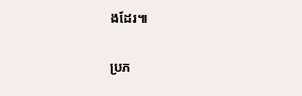ងដែរ៕

ប្រភ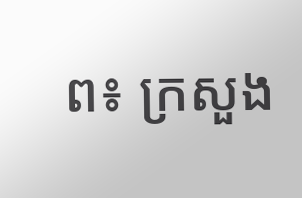ព៖ ក្រសួង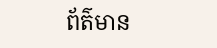ព័ត៌មាន